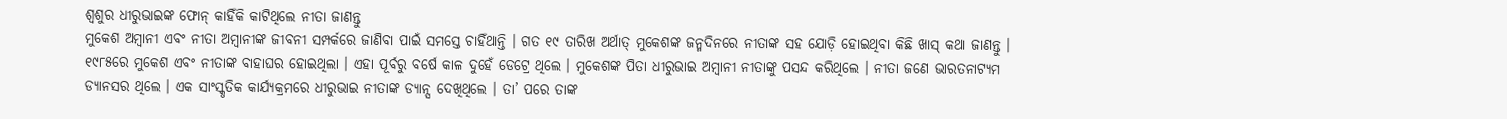ଶ୍ୱଶୁର ଧୀରୁଭାଇଙ୍କ ଫୋନ୍ କାହିଁକି କାଟିଥିଲେ ନୀତା ଜାଣନ୍ତୁ
ମୁକେଶ ଅମ୍ବାନୀ ଏବଂ ନୀତା ଅମ୍ବାନୀଙ୍କ ଜୀବନୀ ସମ୍ପର୍କରେ ଜାଣିବା ପାଇଁ ସମସ୍ତେ ଚାହିଁଥାନ୍ତି । ଗତ ୧୯ ତାରିଖ ଅର୍ଥାତ୍ ମୁକେଶଙ୍କ ଜନ୍ମଦିନରେ ନୀତାଙ୍କ ସହ ଯୋଡ଼ି ହୋଇଥିବା କିଛି ଖାସ୍ କଥା ଜାଣନ୍ତୁ । ୧୯୮୫ରେ ମୁକେଶ ଏବଂ ନୀତାଙ୍କ ବାହାଘର ହୋଇଥିଲା । ଏହା ପୂର୍ବରୁ ବର୍ଷେ କାଳ ଦୁହେଁ ଡେଟ୍ରେ ଥିଲେ । ମୁକେଶଙ୍କ ପିତା ଧୀରୁଭାଇ ଅମ୍ବାନୀ ନୀତାଙ୍କୁ ପସନ୍ଦ କରିଥିଲେ । ନୀତା ଜଣେ ଭାରତନାଟ୍ୟମ ଡ୍ୟାନସର ଥିଲେ । ଏକ ସାଂସ୍କୃତିକ କାର୍ଯ୍ୟକ୍ରମରେ ଧୀରୁଭାଇ ନୀତାଙ୍କ ଡ୍ୟାନ୍ସ ଦେଖିଥିଲେ । ତା’ ପରେ ତାଙ୍କ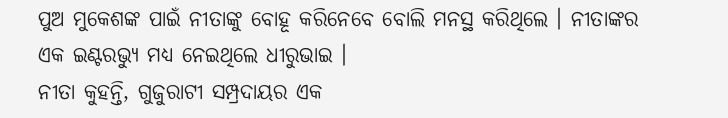ପୁଅ ମୁକେଶଙ୍କ ପାଇଁ ନୀତାଙ୍କୁ ବୋହୂ କରିନେବେ ବୋଲି ମନସ୍ଥ କରିଥିଲେ । ନୀତାଙ୍କର ଏକ ଇଣ୍ଟରଭ୍ୟୁ ମଧ୍ୟ ନେଇଥିଲେ ଧୀରୁଭାଇ ।
ନୀତା କୁହନ୍ତି, ଗୁଜୁରାଟୀ ସମ୍ପ୍ରଦାୟର ଏକ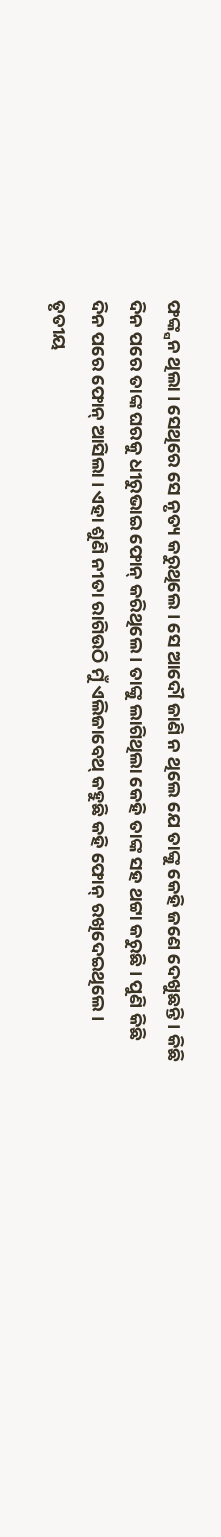ଫଙ୍କ୍ସନ ଥିଲା । ସେଥିରେ ସେ ନୃତ୍ୟ କରୁଥିଲେ । ସେ ଆଦୌ ଜାଣି ନ ଥିଲେ ଯେ ତାଙ୍କୁ କେହି ଜଣେ ଦେଖୁଛନ୍ତି । କିଛି ଦିନ ପରେ ତାଙ୍କ ଘରକୁ ଧୀରୁଭାଇ ଫୋନ୍ କରିଥିଲେ । ତାଙ୍କୁ ଲାଗିଥିଲା କେହି ତାଙ୍କ ସହ ଥଟ୍ଟା କରୁଛି । ପୁଣି କିଛି ଦିନ ପରେ ଫୋନ୍ ଆସିଲା । ଏହା ଶୁଣି ନୀତା ରାଗିଉଠି ମୁଁ ଏଲିଜାବେଥ୍ କହୁଛି କହି ଫୋନ୍ ରଖିଦେଇଥିଲେ । ତୃତୀୟ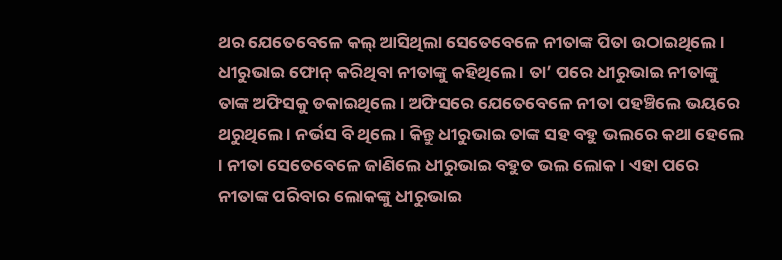ଥର ଯେତେବେଳେ କଲ୍ ଆସିଥିଲା ସେତେବେଳେ ନୀତାଙ୍କ ପିତା ଉଠାଇଥିଲେ । ଧୀରୁଭାଇ ଫୋନ୍ କରିଥିବା ନୀତାଙ୍କୁ କହିଥିଲେ । ତା’ ପରେ ଧୀରୁଭାଇ ନୀତାଙ୍କୁ ତାଙ୍କ ଅଫିସକୁ ଡକାଇଥିଲେ । ଅଫିସରେ ଯେତେବେଳେ ନୀତା ପହଞ୍ଚିଲେ ଭୟରେ ଥରୁଥିଲେ । ନର୍ଭସ ବି ଥିଲେ । କିନ୍ତୁ ଧୀରୁଭାଇ ତାଙ୍କ ସହ ବହୁ ଭଲରେ କଥା ହେଲେ । ନୀତା ସେତେବେଳେ ଜାଣିଲେ ଧୀରୁଭାଇ ବହୁତ ଭଲ ଲୋକ । ଏହା ପରେ ନୀତାଙ୍କ ପରିବାର ଲୋକଙ୍କୁ ଧୀରୁଭାଇ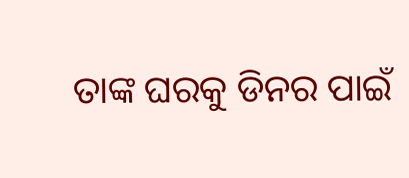ତାଙ୍କ ଘରକୁ ଡିନର ପାଇଁ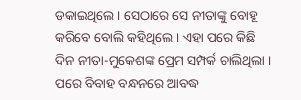ଡକାଇଥିଲେ । ସେଠାରେ ସେ ନୀତାଙ୍କୁ ବୋହୂ କରିବେ ବୋଲି କହିଥିଲେ । ଏହା ପରେ କିଛି ଦିନ ନୀତା-ମୁକେଶଙ୍କ ପ୍ରେମ ସମ୍ପର୍କ ଚାଲିଥିଲା । ପରେ ବିବାହ ବନ୍ଧନରେ ଆବଦ୍ଧ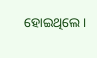ହୋଇଥିଲେ ।